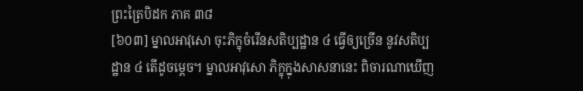ព្រះត្រៃបិដក ភាគ ៣៨
[៦០៣] ម្នាលអាវុសោ ចុះភិក្ខុចំរើនសតិប្បដ្ឋាន ៤ ធ្វើឲ្យច្រើន នូវសតិប្បដ្ឋាន ៤ តើដូចម្តេច។ ម្នាលអាវុសោ ភិក្ខុក្នុងសាសនានេះ ពិចារណាឃើញ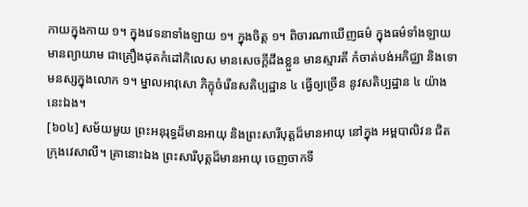កាយក្នុងកាយ ១។ ក្នុងវេទនាទាំងឡាយ ១។ ក្នុងចិត្ត ១។ ពិចារណាឃើញធម៌ ក្នុងធម៌ទាំងឡាយ មានព្យាយាម ជាគ្រឿងដុតកំដៅកិលេស មានសេចក្តីដឹងខ្លួន មានស្មារតី កំចាត់បង់អភិជ្ឈា និងទោមនស្សក្នុងលោក ១។ ម្នាលអាវុសោ ភិក្ខុចំរើនសតិប្បដ្ឋាន ៤ ធ្វើឲ្យច្រើន នូវសតិប្បដ្ឋាន ៤ យ៉ាងនេះឯង។
[៦០៤] សម័យមួយ ព្រះអនុរុទ្ធដ៏មានអាយុ និងព្រះសារីបុត្តដ៏មានអាយុ នៅក្នុង អម្ពបាលិវន ជិតក្រុងវេសាលី។ គ្រានោះឯង ព្រះសារីបុត្តដ៏មានអាយុ ចេញចាកទី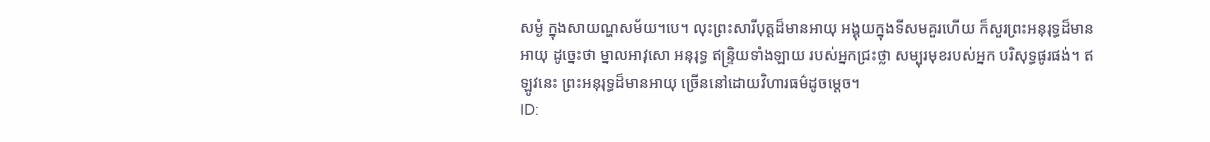សម្ងំ ក្នុងសាយណ្ហសម័យ។បេ។ លុះព្រះសារីបុត្តដ៏មានអាយុ អង្គុយក្នុងទីសមគួរហើយ ក៏សួរព្រះអនុរុទ្ធដ៏មានអាយុ ដូច្នេះថា ម្នាលអាវុសោ អនុរុទ្ធ ឥន្ទ្រិយទាំងឡាយ របស់អ្នកជ្រះថ្លា សម្បុរមុខរបស់អ្នក បរិសុទ្ធផូរផង់។ ឥឡូវនេះ ព្រះអនុរុទ្ធដ៏មានអាយុ ច្រើននៅដោយវិហារធម៌ដូចម្តេច។
ID: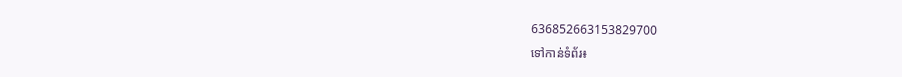636852663153829700
ទៅកាន់ទំព័រ៖